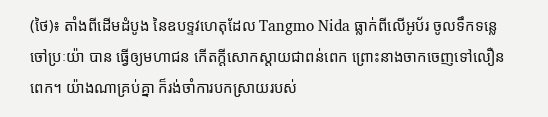(ថៃ)៖ តាំងពីដើមដំបូង នៃឧបទ្ទវហេតុដែល Tangmo Nida ធ្លាក់ពីលើអូប័រ ចូលទឹកទន្លេចៅប្រៈយ៉ា បាន ធ្វើឲ្យមហាជន កើតក្ដីសោកស្ដាយជាពន់ពេក ព្រោះនាងចាកចេញទៅលឿនពេក។ យ៉ាងណាគ្រប់គ្នា ក៏រង់ចាំការបកស្រាយរបស់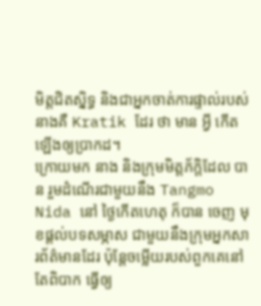មិត្តជិតស្និទ្ធ និងជាអ្នកចាត់ការផ្ទាល់របស់នាងគឺ Kratik ដែរ ថា មាន អ្វី កើតឡើងឲ្យប្រាកដ។
ក្រោយមក នាង និងក្រុមមិត្តភ័ក្តិដែល បាន រួមដំណើរជាមួយនឹង Tangmo Nida នៅ ថ្ងៃកើតហេតុ ក៏បាន ចេញ មុខផ្ដល់បទសម្ភាស ជាមួយនឹងក្រុមអ្នកសារព័ត៌មានដែរ ប៉ុន្តែចម្លើយរបស់ពួកគេនៅតែពិបាក ធ្វើឲ្យ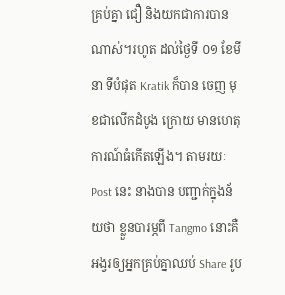គ្រប់គ្នា ជឿ និងយកជាការបានណាស់។រហូត ដល់ថ្ងៃទី ០១ ខែមីនា ទីបំផុត Kratik ក៏បាន ចេញ មុខជាលើកដំបូង ក្រោយ មានហេតុការណ៍ធំកើតឡើង។ តាមរយៈ Post នេះ នាងបាន បញ្ជាក់ក្នុងន័យថា ខ្លួនបារម្ភពី Tangmo នោះគឺអង្វរឲ្យអ្នកគ្រប់គ្នាឈប់ Share រូប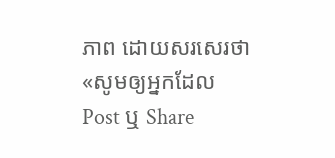ភាព ដោយសរសេរថា «សូមឲ្យអ្នកដែល Post ឬ Share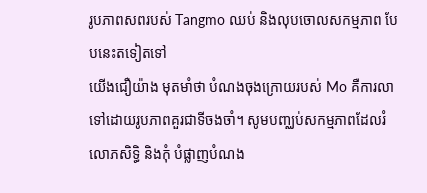រូបភាពសពរបស់ Tangmo ឈប់ និងលុបចោលសកម្មភាព បែបនេះតទៀតទៅ
យើងជឿយ៉ាង មុតមាំថា បំណងចុងក្រោយរបស់ Mo គឺការលាទៅដោយរូបភាពគួរជាទីចងចាំ។ សូមបញ្ឈប់សកម្មភាពដែលរំលោភសិទ្ធិ និងកុំ បំផ្លាញបំណង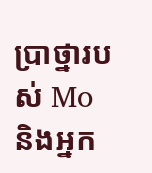ប្រាថ្នារបស់ Mo និងអ្នក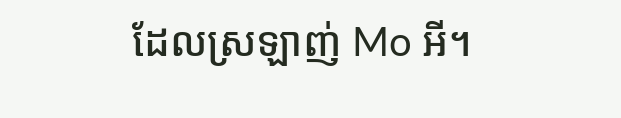ដែលស្រឡាញ់ Mo អី។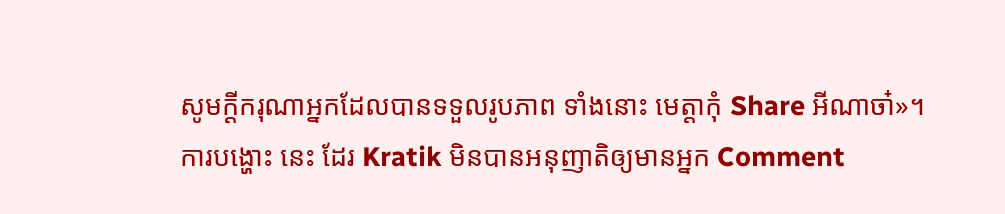សូមក្ដីករុណាអ្នកដែលបានទទួលរូបភាព ទាំងនោះ មេត្តាកុំ Share អីណាចា៎»។
ការបង្ហោះ នេះ ដែរ Kratik មិនបានអនុញាតិឲ្យមានអ្នក Comment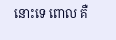នោះទេ ពោល គឺ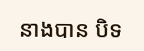នាងបាន បិទ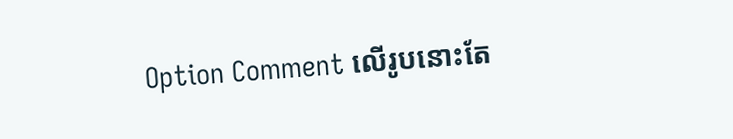Option Comment លើរូបនោះតែ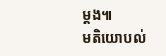ម្ដង៕
មតិយោបល់